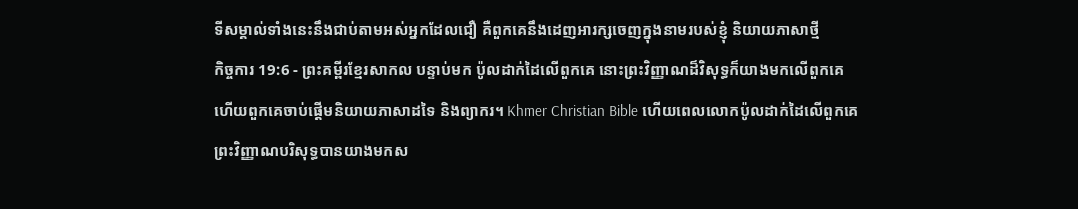ទីសម្គាល់ទាំងនេះនឹងជាប់តាមអស់អ្នកដែលជឿ គឺពួកគេនឹងដេញអារក្សចេញក្នុងនាមរបស់ខ្ញុំ និយាយភាសាថ្មី
កិច្ចការ 19:6 - ព្រះគម្ពីរខ្មែរសាកល បន្ទាប់មក ប៉ូលដាក់ដៃលើពួកគេ នោះព្រះវិញ្ញាណដ៏វិសុទ្ធក៏យាងមកលើពួកគេ ហើយពួកគេចាប់ផ្ដើមនិយាយភាសាដទៃ និងព្យាករ។ Khmer Christian Bible ហើយពេលលោកប៉ូលដាក់ដៃលើពួកគេ ព្រះវិញ្ញាណបរិសុទ្ធបានយាងមកស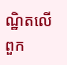ណ្ឋិតលើពួក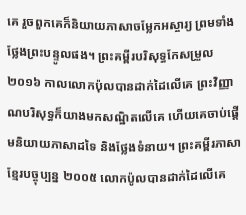គេ រួចពួកគេក៏និយាយភាសាចម្លែកអស្ចារ្យ ព្រមទាំងថ្លែងព្រះបន្ទូលផង។ ព្រះគម្ពីរបរិសុទ្ធកែសម្រួល ២០១៦ កាលលោកប៉ុលបានដាក់ដៃលើគេ ព្រះវិញ្ញាណបរិសុទ្ធក៏យាងមកសណ្ឋិតលើគេ ហើយគេចាប់ផ្ដើមនិយាយភាសាដទៃ និងថ្លែងទំនាយ។ ព្រះគម្ពីរភាសាខ្មែរបច្ចុប្បន្ន ២០០៥ លោកប៉ូលបានដាក់ដៃលើគេ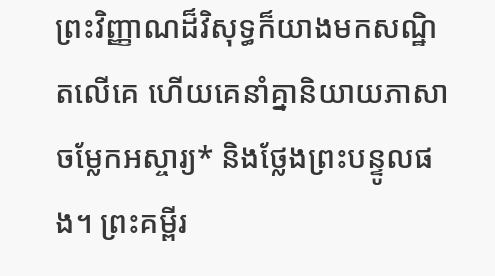ព្រះវិញ្ញាណដ៏វិសុទ្ធក៏យាងមកសណ្ឋិតលើគេ ហើយគេនាំគ្នានិយាយភាសាចម្លែកអស្ចារ្យ* និងថ្លែងព្រះបន្ទូលផង។ ព្រះគម្ពីរ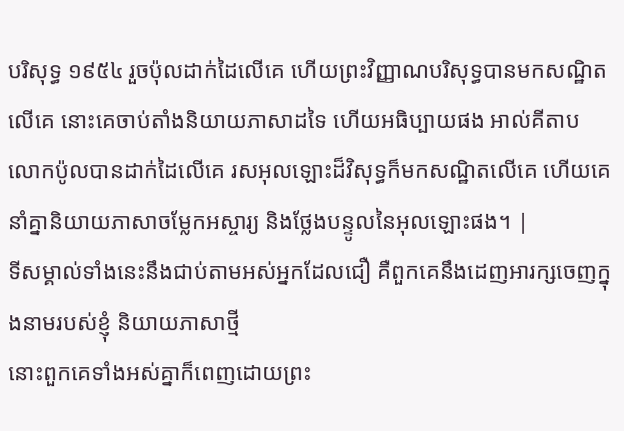បរិសុទ្ធ ១៩៥៤ រួចប៉ុលដាក់ដៃលើគេ ហើយព្រះវិញ្ញាណបរិសុទ្ធបានមកសណ្ឋិតលើគេ នោះគេចាប់តាំងនិយាយភាសាដទៃ ហើយអធិប្បាយផង អាល់គីតាប លោកប៉ូលបានដាក់ដៃលើគេ រសអុលឡោះដ៏វិសុទ្ធក៏មកសណ្ឋិតលើគេ ហើយគេនាំគ្នានិយាយភាសាចម្លែកអស្ចារ្យ និងថ្លែងបន្ទូលនៃអុលឡោះផង។ |
ទីសម្គាល់ទាំងនេះនឹងជាប់តាមអស់អ្នកដែលជឿ គឺពួកគេនឹងដេញអារក្សចេញក្នុងនាមរបស់ខ្ញុំ និយាយភាសាថ្មី
នោះពួកគេទាំងអស់គ្នាក៏ពេញដោយព្រះ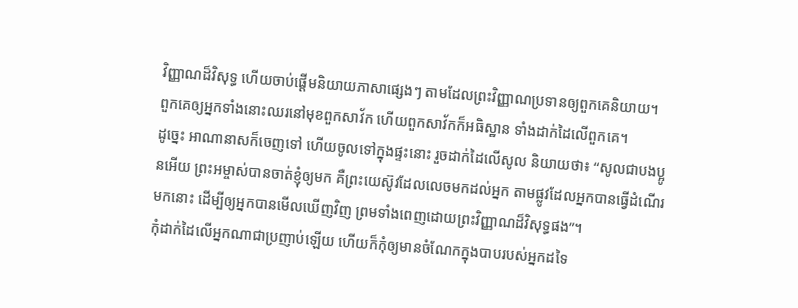វិញ្ញាណដ៏វិសុទ្ធ ហើយចាប់ផ្ដើមនិយាយភាសាផ្សេងៗ តាមដែលព្រះវិញ្ញាណប្រទានឲ្យពួកគេនិយាយ។
ពួកគេឲ្យអ្នកទាំងនោះឈរនៅមុខពួកសាវ័ក ហើយពួកសាវ័កក៏អធិស្ឋាន ទាំងដាក់ដៃលើពួកគេ។
ដូច្នេះ អាណានាសក៏ចេញទៅ ហើយចូលទៅក្នុងផ្ទះនោះ រួចដាក់ដៃលើសូល និយាយថា៖ “សូលជាបងប្អូនអើយ ព្រះអម្ចាស់បានចាត់ខ្ញុំឲ្យមក គឺព្រះយេស៊ូវដែលលេចមកដល់អ្នក តាមផ្លូវដែលអ្នកបានធ្វើដំណើរមកនោះ ដើម្បីឲ្យអ្នកបានមើលឃើញវិញ ព្រមទាំងពេញដោយព្រះវិញ្ញាណដ៏វិសុទ្ធផង”។
កុំដាក់ដៃលើអ្នកណាជាប្រញាប់ឡើយ ហើយក៏កុំឲ្យមានចំណែកក្នុងបាបរបស់អ្នកដទៃ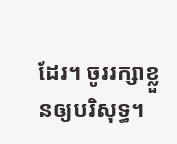ដែរ។ ចូររក្សាខ្លួនឲ្យបរិសុទ្ធ។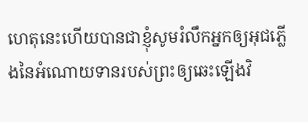ហេតុនេះហើយបានជាខ្ញុំសូមរំលឹកអ្នកឲ្យអុជភ្លើងនៃអំណោយទានរបស់ព្រះឲ្យឆេះឡើងវិ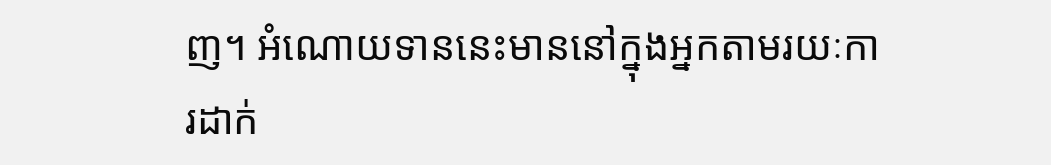ញ។ អំណោយទាននេះមាននៅក្នុងអ្នកតាមរយៈការដាក់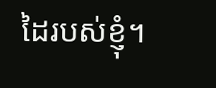ដៃរបស់ខ្ញុំ។